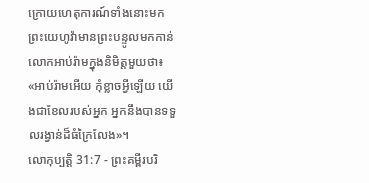ក្រោយហេតុការណ៍ទាំងនោះមក ព្រះយេហូវ៉ាមានព្រះបន្ទូលមកកាន់លោកអាប់រ៉ាមក្នុងនិមិត្តមួយថា៖ «អាប់រ៉ាមអើយ កុំខ្លាចអ្វីឡើយ យើងជាខែលរបស់អ្នក អ្នកនឹងបានទទួលរង្វាន់ដ៏ធំក្រៃលែង»។
លោកុប្បត្តិ 31:7 - ព្រះគម្ពីរបរិ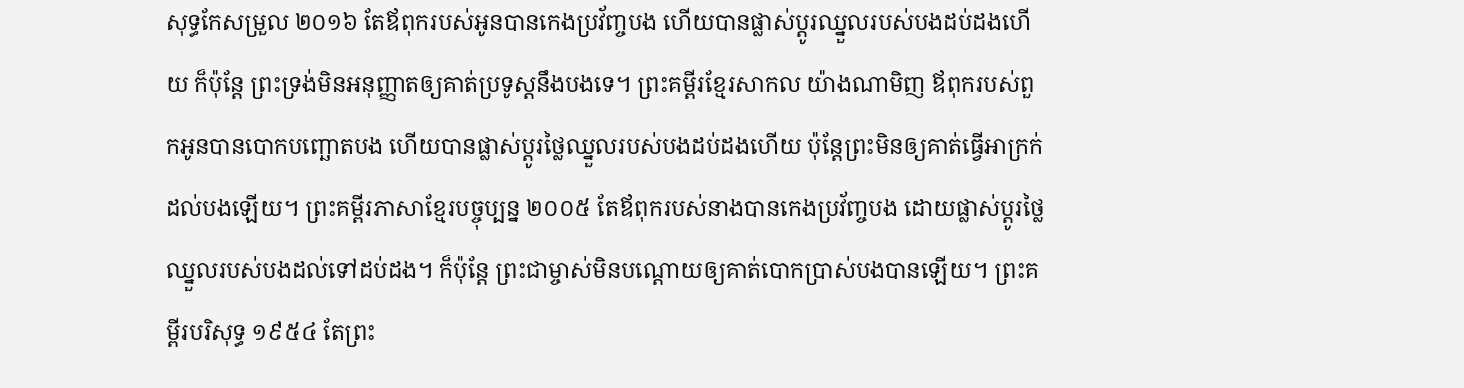សុទ្ធកែសម្រួល ២០១៦ តែឪពុករបស់អូនបានកេងប្រវ័ញ្ចបង ហើយបានផ្លាស់ប្ដូរឈ្នួលរបស់បងដប់ដងហើយ ក៏ប៉ុន្ដែ ព្រះទ្រង់មិនអនុញ្ញាតឲ្យគាត់ប្រទូស្ដនឹងបងទេ។ ព្រះគម្ពីរខ្មែរសាកល យ៉ាងណាមិញ ឪពុករបស់ពួកអូនបានបោកបញ្ឆោតបង ហើយបានផ្លាស់ប្ដូរថ្លៃឈ្នួលរបស់បងដប់ដងហើយ ប៉ុន្តែព្រះមិនឲ្យគាត់ធ្វើអាក្រក់ដល់បងឡើយ។ ព្រះគម្ពីរភាសាខ្មែរបច្ចុប្បន្ន ២០០៥ តែឪពុករបស់នាងបានកេងប្រវ័ញ្ចបង ដោយផ្លាស់ប្ដូរថ្លៃឈ្នួលរបស់បងដល់ទៅដប់ដង។ ក៏ប៉ុន្តែ ព្រះជាម្ចាស់មិនបណ្តោយឲ្យគាត់បោកប្រាស់បងបានឡើយ។ ព្រះគម្ពីរបរិសុទ្ធ ១៩៥៤ តែព្រះ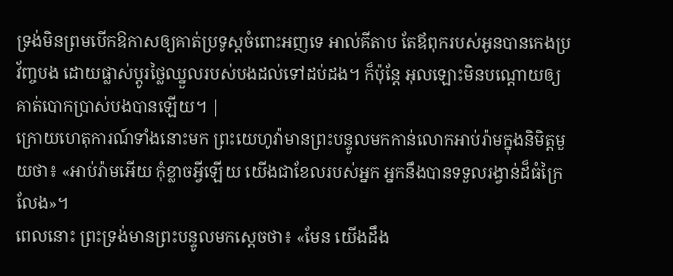ទ្រង់មិនព្រមបើកឱកាសឲ្យគាត់ប្រទូស្តចំពោះអញទេ អាល់គីតាប តែឪពុករបស់អូនបានកេងប្រវ័ញ្ចបង ដោយផ្លាស់ប្តូរថ្លៃឈ្នួលរបស់បងដល់ទៅដប់ដង។ ក៏ប៉ុន្តែ អុលឡោះមិនបណ្តោយឲ្យគាត់បោកប្រាស់បងបានឡើយ។ |
ក្រោយហេតុការណ៍ទាំងនោះមក ព្រះយេហូវ៉ាមានព្រះបន្ទូលមកកាន់លោកអាប់រ៉ាមក្នុងនិមិត្តមួយថា៖ «អាប់រ៉ាមអើយ កុំខ្លាចអ្វីឡើយ យើងជាខែលរបស់អ្នក អ្នកនឹងបានទទួលរង្វាន់ដ៏ធំក្រៃលែង»។
ពេលនោះ ព្រះទ្រង់មានព្រះបន្ទូលមកស្ដេចថា៖ «មែន យើងដឹង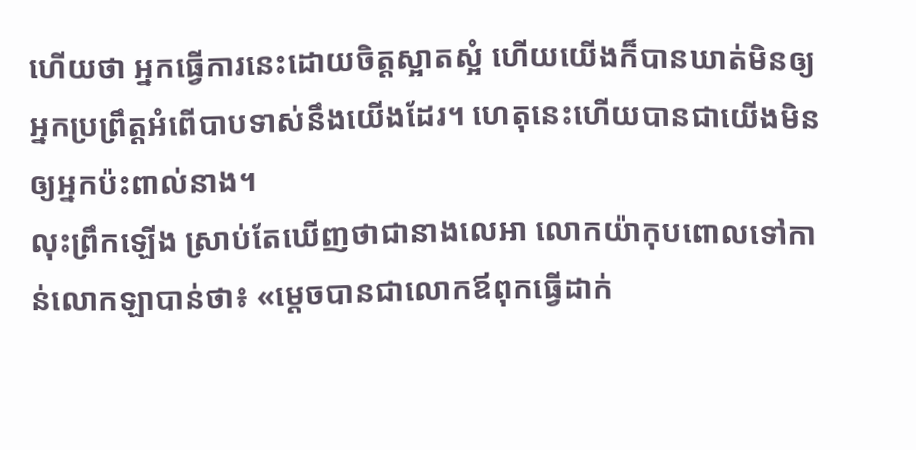ហើយថា អ្នកធ្វើការនេះដោយចិត្តស្អាតស្អំ ហើយយើងក៏បានឃាត់មិនឲ្យអ្នកប្រព្រឹត្តអំពើបាបទាស់នឹងយើងដែរ។ ហេតុនេះហើយបានជាយើងមិនឲ្យអ្នកប៉ះពាល់នាង។
លុះព្រឹកឡើង ស្រាប់តែឃើញថាជានាងលេអា លោកយ៉ាកុបពោលទៅកាន់លោកឡាបាន់ថា៖ «ម្តេចបានជាលោកឪពុកធ្វើដាក់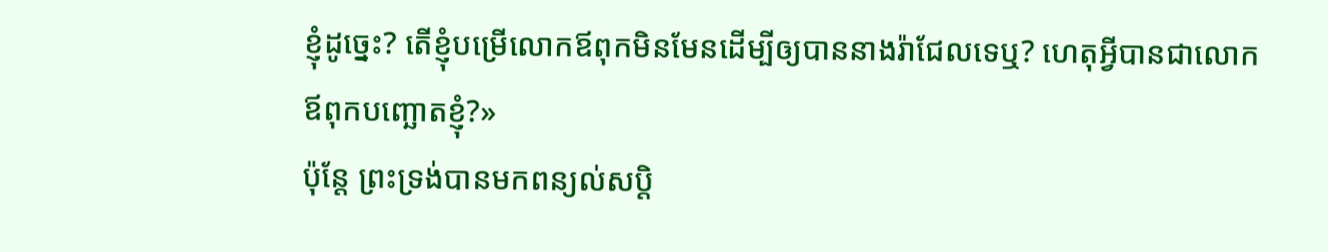ខ្ញុំដូច្នេះ? តើខ្ញុំបម្រើលោកឪពុកមិនមែនដើម្បីឲ្យបាននាងរ៉ាជែលទេឬ? ហេតុអ្វីបានជាលោកឪពុកបញ្ឆោតខ្ញុំ?»
ប៉ុន្តែ ព្រះទ្រង់បានមកពន្យល់សប្តិ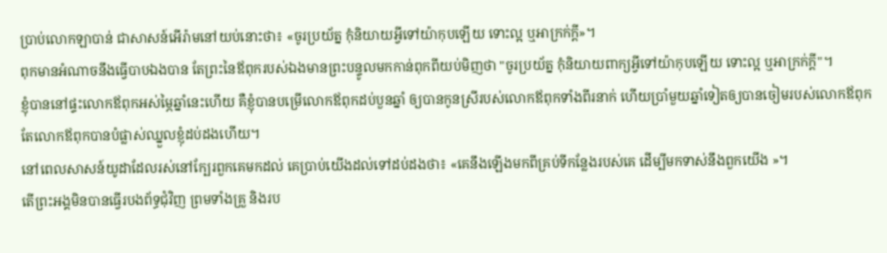ប្រាប់លោកឡាបាន់ ជាសាសន៍អើរ៉ាមនៅយប់នោះថា៖ «ចូរប្រយ័ត្ន កុំនិយាយអ្វីទៅយ៉ាកុបឡើយ ទោះល្អ ឬអាក្រក់ក្តី»។
ពុកមានអំណាចនឹងធ្វើបាបឯងបាន តែព្រះនៃឪពុករបស់ឯងមានព្រះបន្ទូលមកកាន់ពុកពីយប់មិញថា "ចូរប្រយ័ត្ន កុំនិយាយពាក្យអ្វីទៅយ៉ាកុបឡើយ ទោះល្អ ឬអាក្រក់ក្តី"។
ខ្ញុំបាននៅផ្ទះលោកឪពុកអស់ម្ភៃឆ្នាំនេះហើយ គឺខ្ញុំបានបម្រើលោកឪពុកដប់បួនឆ្នាំ ឲ្យបានកូនស្រីរបស់លោកឪពុកទាំងពីរនាក់ ហើយប្រាំមួយឆ្នាំទៀតឲ្យបានចៀមរបស់លោកឪពុក តែលោកឪពុកបានបំផ្លាស់ឈ្នួលខ្ញុំដប់ដងហើយ។
នៅពេលសាសន៍យូដាដែលរស់នៅក្បែរពួកគេមកដល់ គេប្រាប់យើងដល់ទៅដប់ដងថា៖ «គេនឹងឡើងមកពីគ្រប់ទីកន្លែងរបស់គេ ដើម្បីមកទាស់នឹងពួកយើង »។
តើព្រះអង្គមិនបានធ្វើរបងព័ទ្ធជុំវិញ ព្រមទាំងគ្រួ និងរប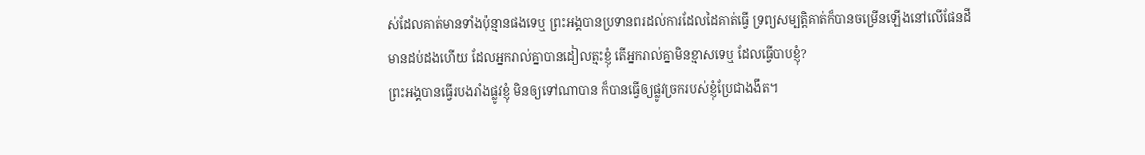ស់ដែលគាត់មានទាំងប៉ុន្មានផងទេឬ ព្រះអង្គបានប្រទានពរដល់ការដែលដៃគាត់ធ្វើ ទ្រព្យសម្បត្តិគាត់ក៏បានចម្រើនឡើងនៅលើផែនដី
មានដប់ដងហើយ ដែលអ្នករាល់គ្នាបានដៀលត្មះខ្ញុំ តើអ្នករាល់គ្នាមិនខ្មាសទេឬ ដែលធ្វើបាបខ្ញុំ?
ព្រះអង្គបានធ្វើរបងរាំងផ្លូវខ្ញុំ មិនឲ្យទៅណាបាន ក៏បានធ្វើឲ្យផ្លូវច្រករបស់ខ្ញុំប្រែជាងងឹត។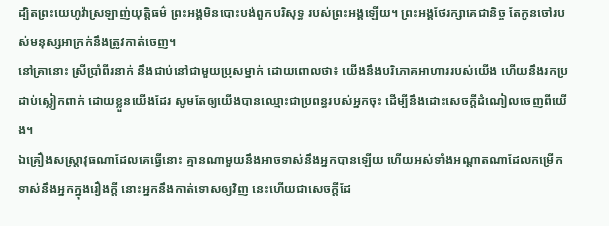ដ្បិតព្រះយេហូវ៉ាស្រឡាញ់យុត្តិធម៌ ព្រះអង្គមិនបោះបង់ពួកបរិសុទ្ធ របស់ព្រះអង្គឡើយ។ ព្រះអង្គថែរក្សាគេជានិច្ច តែកូនចៅរបស់មនុស្សអាក្រក់នឹងត្រូវកាត់ចេញ។
នៅគ្រានោះ ស្រីប្រាំពីរនាក់ នឹងជាប់នៅជាមួយប្រុសម្នាក់ ដោយពោលថា៖ យើងនឹងបរិភោគអាហាររបស់យើង ហើយនឹងរកប្រដាប់ស្លៀកពាក់ ដោយខ្លួនយើងដែរ សូមតែឲ្យយើងបានឈ្មោះជាប្រពន្ធរបស់អ្នកចុះ ដើម្បីនឹងដោះសេចក្ដីដំណៀលចេញពីយើង។
ឯគ្រឿងសស្ត្រាវុធណាដែលគេធ្វើនោះ គ្មានណាមួយនឹងអាចទាស់នឹងអ្នកបានឡើយ ហើយអស់ទាំងអណ្ដាតណាដែលកម្រើក ទាស់នឹងអ្នកក្នុងរឿងក្តី នោះអ្នកនឹងកាត់ទោសឲ្យវិញ នេះហើយជាសេចក្ដីដែ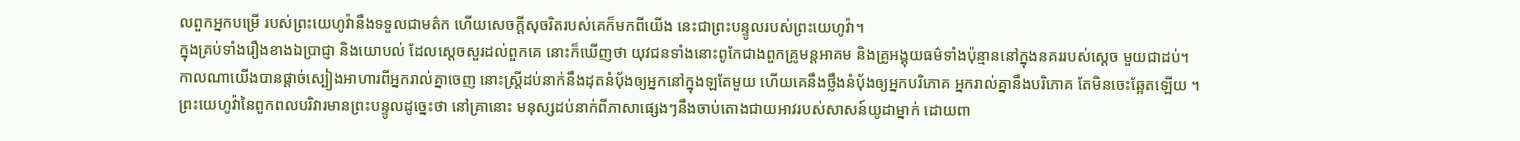លពួកអ្នកបម្រើ របស់ព្រះយេហូវ៉ានឹងទទួលជាមត៌ក ហើយសេចក្ដីសុចរិតរបស់គេក៏មកពីយើង នេះជាព្រះបន្ទូលរបស់ព្រះយេហូវ៉ា។
ក្នុងគ្រប់ទាំងរឿងខាងឯប្រាជ្ញា និងយោបល់ ដែលស្ដេចសួរដល់ពួកគេ នោះក៏ឃើញថា យុវជនទាំងនោះពូកែជាងពួកគ្រូមន្តអាគម និងគ្រូអង្គុយធម៌ទាំងប៉ុន្មាននៅក្នុងនគររបស់ស្ដេច មួយជាដប់។
កាលណាយើងបានផ្តាច់ស្បៀងអាហារពីអ្នករាល់គ្នាចេញ នោះស្ត្រីដប់នាក់នឹងដុតនំបុ័ងឲ្យអ្នកនៅក្នុងឡតែមួយ ហើយគេនឹងថ្លឹងនំបុ័ងឲ្យអ្នកបរិភោគ អ្នករាល់គ្នានឹងបរិភោគ តែមិនចេះឆ្អែតឡើយ ។
ព្រះយេហូវ៉ានៃពួកពលបរិវារមានព្រះបន្ទូលដូច្នេះថា នៅគ្រានោះ មនុស្សដប់នាក់ពីភាសាផ្សេងៗនឹងចាប់តោងជាយអាវរបស់សាសន៍យូដាម្នាក់ ដោយពា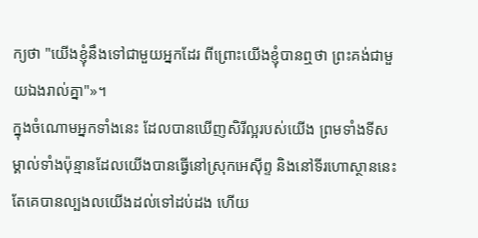ក្យថា "យើងខ្ញុំនឹងទៅជាមួយអ្នកដែរ ពីព្រោះយើងខ្ញុំបានឮថា ព្រះគង់ជាមួយឯងរាល់គ្នា"»។
ក្នុងចំណោមអ្នកទាំងនេះ ដែលបានឃើញសិរីល្អរបស់យើង ព្រមទាំងទីសម្គាល់ទាំងប៉ុន្មានដែលយើងបានធ្វើនៅស្រុកអេស៊ីព្ទ និងនៅទីរហោស្ថាននេះ តែគេបានល្បងលយើងដល់ទៅដប់ដង ហើយ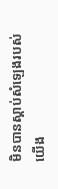មិនបានស្ដាប់សំឡេងរបស់យើង